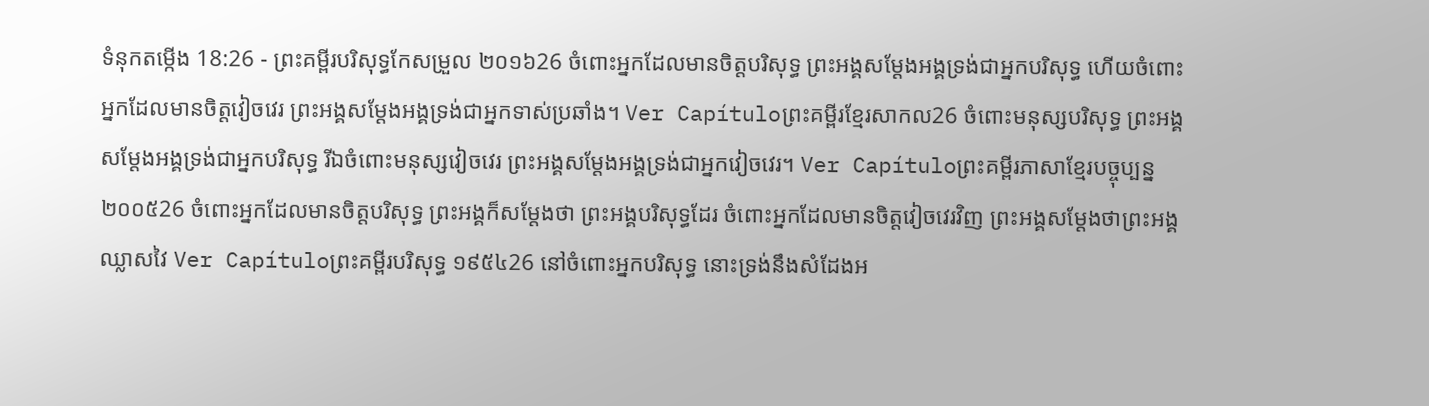ទំនុកតម្កើង 18:26 - ព្រះគម្ពីរបរិសុទ្ធកែសម្រួល ២០១៦26 ចំពោះអ្នកដែលមានចិត្តបរិសុទ្ធ ព្រះអង្គសម្ដែងអង្គទ្រង់ជាអ្នកបរិសុទ្ធ ហើយចំពោះអ្នកដែលមានចិត្តវៀចវេរ ព្រះអង្គសម្ដែងអង្គទ្រង់ជាអ្នកទាស់ប្រឆាំង។ Ver Capítuloព្រះគម្ពីរខ្មែរសាកល26 ចំពោះមនុស្សបរិសុទ្ធ ព្រះអង្គសម្ដែងអង្គទ្រង់ជាអ្នកបរិសុទ្ធ រីឯចំពោះមនុស្សវៀចវេរ ព្រះអង្គសម្ដែងអង្គទ្រង់ជាអ្នកវៀចវេរ។ Ver Capítuloព្រះគម្ពីរភាសាខ្មែរបច្ចុប្បន្ន ២០០៥26 ចំពោះអ្នកដែលមានចិត្តបរិសុទ្ធ ព្រះអង្គក៏សម្តែងថា ព្រះអង្គបរិសុទ្ធដែរ ចំពោះអ្នកដែលមានចិត្តវៀចវេរវិញ ព្រះអង្គសម្តែងថាព្រះអង្គឈ្លាសវៃ Ver Capítuloព្រះគម្ពីរបរិសុទ្ធ ១៩៥៤26 នៅចំពោះអ្នកបរិសុទ្ធ នោះទ្រង់នឹងសំដែងអ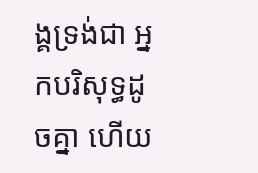ង្គទ្រង់ជា អ្នកបរិសុទ្ធដូចគ្នា ហើយ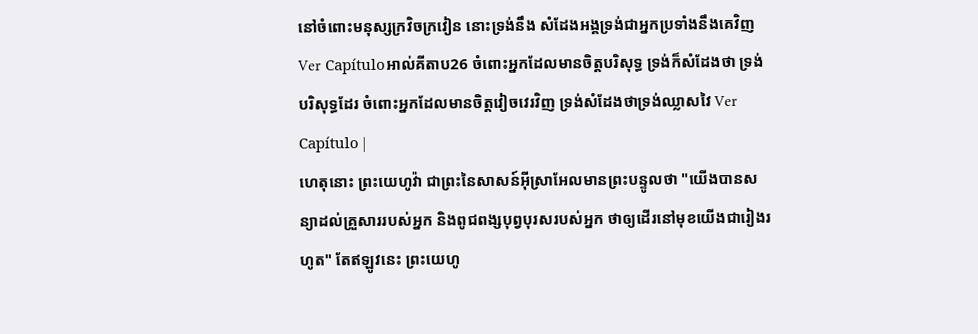នៅចំពោះមនុស្សក្រវិចក្រវៀន នោះទ្រង់នឹង សំដែងអង្គទ្រង់ជាអ្នកប្រទាំងនឹងគេវិញ Ver Capítuloអាល់គីតាប26 ចំពោះអ្នកដែលមានចិត្តបរិសុទ្ធ ទ្រង់ក៏សំដែងថា ទ្រង់បរិសុទ្ធដែរ ចំពោះអ្នកដែលមានចិត្តវៀចវេរវិញ ទ្រង់សំដែងថាទ្រង់ឈ្លាសវៃ Ver Capítulo |
ហេតុនោះ ព្រះយេហូវ៉ា ជាព្រះនៃសាសន៍អ៊ីស្រាអែលមានព្រះបន្ទូលថា "យើងបានសន្យាដល់គ្រួសាររបស់អ្នក និងពូជពង្សបុព្វបុរសរបស់អ្នក ថាឲ្យដើរនៅមុខយើងជារៀងរហូត" តែឥឡូវនេះ ព្រះយេហូ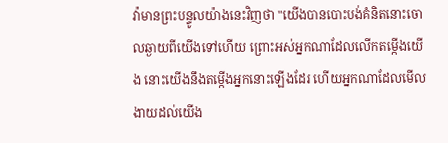វ៉ាមានព្រះបន្ទូលយ៉ាងនេះវិញថា "យើងបានបោះបង់គំនិតនោះចោលឆ្ងាយពីយើងទៅហើយ ព្រោះអស់អ្នកណាដែលលើកតម្កើងយើង នោះយើងនឹងតម្កើងអ្នកនោះឡើងដែរ ហើយអ្នកណាដែលមើលងាយដល់យើង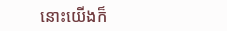នោះយើងក៏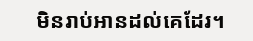មិនរាប់អានដល់គេដែរ។